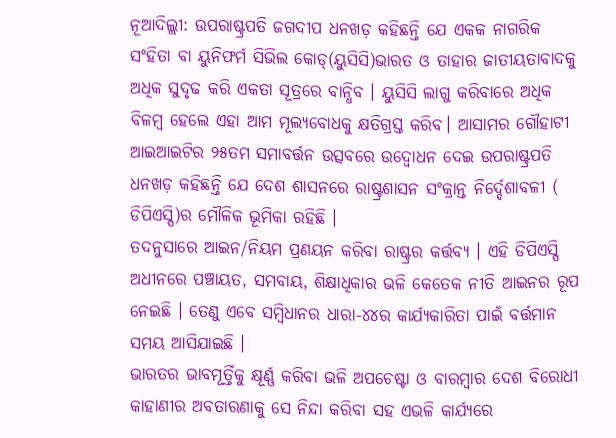ନୂଆଦିଲ୍ଲୀ: ଉପରାଷ୍ଟ୍ରପତି ଜଗଦୀପ ଧନଖଡ଼ କହିଛନ୍ତି ଯେ ଏକକ ନାଗରିକ ସଂହିତା ବା ୟୁନିଫର୍ମ ସିଭିଲ କୋଡ୍(ୟୁସିସି)ଭାରତ ଓ ତାହାର ଜାତୀୟତାବାଦକୁ ଅଧିକ ସୁଦୃଢ କରି ଏକତା ସୂତ୍ରରେ ବାନ୍ଧିବ । ୟୁସିସି ଲାଗୁ କରିବାରେ ଅଧିକ ବିଳମ୍ବ ହେଲେ ଏହା ଆମ ମୂଲ୍ୟବୋଧକୁ କ୍ଷତିଗ୍ରସ୍ତ କରିବ। ଆସାମର ଗୌହାଟୀ ଆଇଆଇଟିର ୨୫ତମ ସମାବର୍ତ୍ତନ ଉତ୍ସବରେ ଉଦ୍ବୋଧନ ଦେଇ ଉପରାଷ୍ଟ୍ରପତି ଧନଖଡ଼ କହିଛନ୍ତି ଯେ ଦେଶ ଶାସନରେ ରାଷ୍ଟ୍ରଶାସନ ସଂକ୍ରାନ୍ତ ନିର୍ଦ୍ଦେଶାବଳୀ ( ଡିପିଏସ୍ପି)ର ମୌଳିକ ଭୂମିକା ରହିଛି ।
ତଦନୁସାରେ ଆଇନ/ନିୟମ ପ୍ରଣୟନ କରିବା ରାଷ୍ଟ୍ରର କର୍ତ୍ତବ୍ୟ । ଏହି ଡିପିଏସ୍ପି ଅଧୀନରେ ପଞ୍ଚାୟତ, ସମବାୟ, ଶିକ୍ଷାଧିକାର ଭଳି କେତେକ ନୀତି ଆଇନର ରୂପ ନେଇଛି । ତେଣୁ ଏବେ ସମ୍ବିଧାନର ଧାରା-୪୪ର କାର୍ଯ୍ୟକାରିତା ପାଇଁ ବର୍ତ୍ତମାନ ସମୟ ଆସିଯାଇଛି ।
ଭାରତର ଭାବମୂର୍ତ୍ତିକୁ କ୍ଷୂର୍ଣ୍ଣ କରିବା ଭଳି ଅପଚେଷ୍ଟା ଓ ବାରମ୍ବାର ଦେଶ ବିରୋଧୀ କାହାଣୀର ଅବତାରଣାକୁ ସେ ନିନ୍ଦା କରିବା ସହ ଏଭଳି କାର୍ଯ୍ୟରେ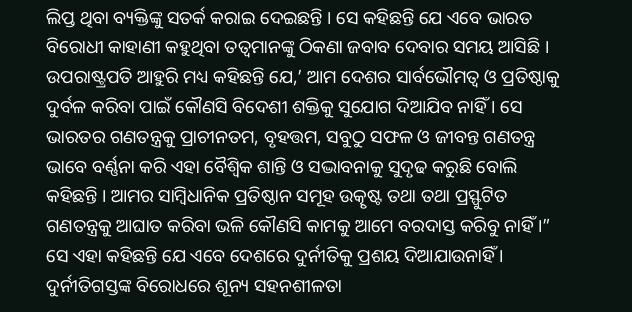ଲିପ୍ତ ଥିବା ବ୍ୟକ୍ତିଙ୍କୁ ସତର୍କ କରାଇ ଦେଇଛନ୍ତି । ସେ କହିଛନ୍ତି ଯେ ଏବେ ଭାରତ ବିରୋଧୀ କାହାଣୀ କହୁଥିବା ତତ୍ୱମାନଙ୍କୁ ଠିକଣା ଜବାବ ଦେବାର ସମୟ ଆସିଛି ।
ଉପରାଷ୍ଟ୍ରପତି ଆହୁରି ମଧ୍ୟ କହିଛନ୍ତି ଯେ,’ ଆମ ଦେଶର ସାର୍ବଭୌମତ୍ୱ ଓ ପ୍ରତିଷ୍ଠାକୁ ଦୁର୍ବଳ କରିବା ପାଇଁ କୌଣସି ବିଦେଶୀ ଶକ୍ତିକୁ ସୁଯୋଗ ଦିଆଯିବ ନାହିଁ । ସେ ଭାରତର ଗଣତନ୍ତ୍ରକୁ ପ୍ରାଚୀନତମ, ବୃହତ୍ତମ, ସବୁଠୁ ସଫଳ ଓ ଜୀବନ୍ତ ଗଣତନ୍ତ୍ର ଭାବେ ବର୍ଣ୍ଣନା କରି ଏହା ବୈଶ୍ୱିକ ଶାନ୍ତି ଓ ସଦ୍ଭାବନାକୁ ସୁଦୃଢ କରୁଛି ବୋଲି କହିଛନ୍ତି । ଆମର ସାମ୍ବିଧାନିକ ପ୍ରତିଷ୍ଠାନ ସମୂହ ଉତ୍କୃଷ୍ଟ ତଥା ତଥା ପ୍ରସ୍ଫୁଟିତ ଗଣତନ୍ତ୍ରକୁ ଆଘାତ କରିବା ଭଳି କୌଣସି କାମକୁ ଆମେ ବରଦାସ୍ତ କରିବୁ ନାହିଁ ।”
ସେ ଏହା କହିଛନ୍ତି ଯେ ଏବେ ଦେଶରେ ଦୁର୍ନୀତିକୁ ପ୍ରଶୟ ଦିଆଯାଉନାହିଁ । ଦୁର୍ନୀତିଗସ୍ତଙ୍କ ବିରୋଧରେ ଶୂନ୍ୟ ସହନଶୀଳତା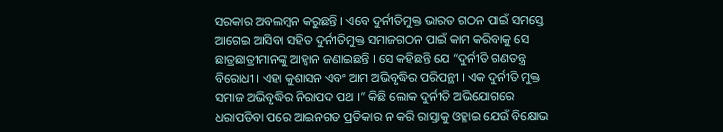ସରକାର ଅବଲମ୍ବନ କରୁଛନ୍ତି । ଏବେ ଦୁର୍ନୀତିମୁକ୍ତ ଭାରତ ଗଠନ ପାଇଁ ସମସ୍ତେ ଆଗେଇ ଆସିବା ସହିତ ଦୁର୍ନୀତିମୁକ୍ତ ସମାଜଗଠନ ପାଇଁ କାମ କରିବାକୁ ସେ ଛାତ୍ରଛାତ୍ରୀମାନଙ୍କୁ ଆହ୍ୱାନ ଜଣାଇଛନ୍ତି । ସେ କହିଛନ୍ତି ଯେ “ଦୁର୍ନୀତି ଗଣତନ୍ତ୍ର ବିରୋଧୀ । ଏହା କୁଶାସନ ଏବଂ ଆମ ଅଭିବୃଦ୍ଧିର ପରିପନ୍ଥୀ । ଏକ ଦୁର୍ନୀତି ମୁକ୍ତ ସମାଜ ଅଭିବୃଦ୍ଧିର ନିରାପଦ ପଥ ।” କିଛି ଲୋକ ଦୁର୍ନୀତି ଅଭିଯୋଗରେ ଧରାପଡିବା ପରେ ଆଇନଗତ ପ୍ରତିକାର ନ କରି ରାସ୍ତାକୁ ଓହ୍ଳାଇ ଯେଉଁ ବିକ୍ଷୋଭ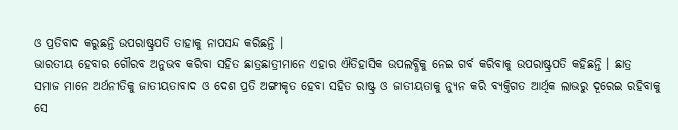ଓ ପ୍ରତିବାଦ କରୁଛନ୍ତି ଉପରାଷ୍ଟ୍ରପତି ତାହାକୁ ନାପସନ୍ଦ କରିଛନ୍ତି ।
ଭାରତୀୟ ହେବାର ଗୌରବ ଅନୁଭବ କରିବା ସହିତ ଛାତ୍ରଛାତ୍ରୀମାନେ ଏହାର ଐତିହାସିକ ଉପଲବ୍ଧିକୁ ନେଇ ଗର୍ବ କରିବାକୁ ଉପରାଷ୍ଟ୍ରପତି କହିଛନ୍ତି । ଛାତ୍ର ସମାଜ ମାନେ ଅର୍ଥନୀତିକୁ ଜାତୀୟତାବାଦ ଓ ଦେଶ ପ୍ରତି ଅଙ୍ଗୀକୃତ ହେବା ସହିତ ରାଷ୍ଟ୍ର ଓ ଜାତୀୟତାକୁ ନ୍ୟୁନ କରି ବ୍ୟକ୍ତିଗତ ଆର୍ଥିକ ଲାଭରୁ ଦୂରେଇ ରହିବାକୁ ସେ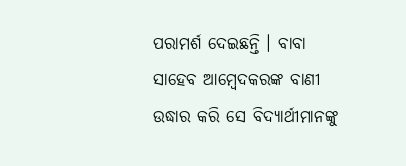ପରାମର୍ଶ ଦେଇଛନ୍ତି । ବାବା ସାହେବ ଆମ୍ବେଦକରଙ୍କ ବାଣୀ ଉଦ୍ଧାର କରି ସେ ବିଦ୍ୟାର୍ଥୀମାନଙ୍କୁ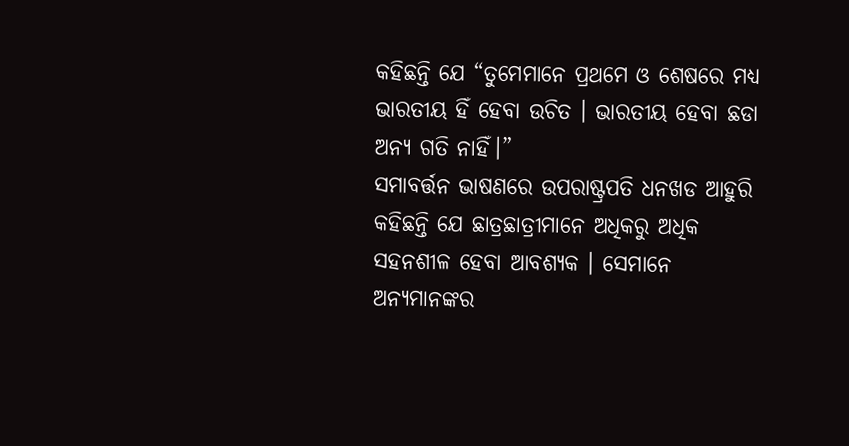କହିଛନ୍ତି ଯେ “ତୁମେମାନେ ପ୍ରଥମେ ଓ ଶେଷରେ ମଧ୍ୟ ଭାରତୀୟ ହିଁ ହେବା ଉଚିତ । ଭାରତୀୟ ହେବା ଛଡା ଅନ୍ୟ ଗତି ନାହିଁ।”
ସମାବର୍ତ୍ତନ ଭାଷଣରେ ଉପରାଷ୍ଟ୍ରପତି ଧନଖଡ ଆହୁରି କହିଛନ୍ତି ଯେ ଛାତ୍ରଛାତ୍ରୀମାନେ ଅଧିକରୁ ଅଧିକ ସହନଶୀଳ ହେବା ଆବଶ୍ୟକ । ସେମାନେ ଅନ୍ୟମାନଙ୍କର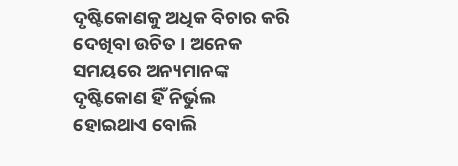ଦୃଷ୍ଟିକୋଣକୁ ଅଧିକ ବିଚାର କରି ଦେଖିବା ଉଚିତ । ଅନେକ ସମୟରେ ଅନ୍ୟମାନଙ୍କ ଦୃଷ୍ଟିକୋଣ ହିଁ ନିର୍ଭୁଲ ହୋଇଥାଏ ବୋଲି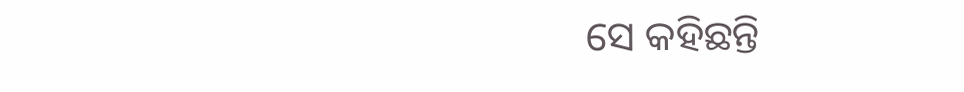ସେ କହିଛନ୍ତି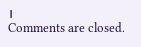।
Comments are closed.